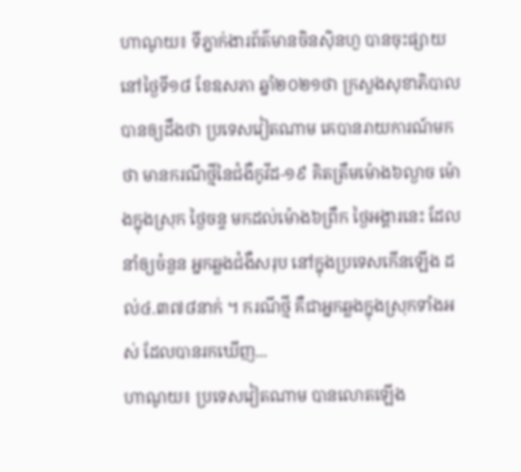ហាណូយ៖ ទីភ្នាក់ងារព័ត៌មានចិនស៊ិនហួ បានចុះផ្សាយនៅថ្ងៃទី១៨ ខែឧសភា ឆ្នាំ២០២១ថា ក្រសួងសុខាភិបាលបានឲ្យដឹងថា ប្រទេសវៀតណាម គេបានរាយការណ៍មកថា មានករណីថ្មីនៃជំងឺកូវីដ-១៩ គិតត្រឹមម៉ោង៦ល្ងាច ម៉ោងក្នុងស្រុក ថ្ងៃចន្ទ មកដល់ម៉ោង៦ព្រឹក ថ្ងៃអង្គារនេះ ដែលនាំឲ្យចំនួន អ្នកឆ្លងជំងឺសរុប នៅក្នុងប្រទេសកើនឡើង ដល់៤.៣៧៨នាក់ ។ ករណីថ្មី គឺជាអ្នកឆ្លងក្នុងស្រុកទាំងអស់ ដែលបានរកឃើញ...
ហាណូយ៖ ប្រទេសវៀតណាម បានលោតឡើង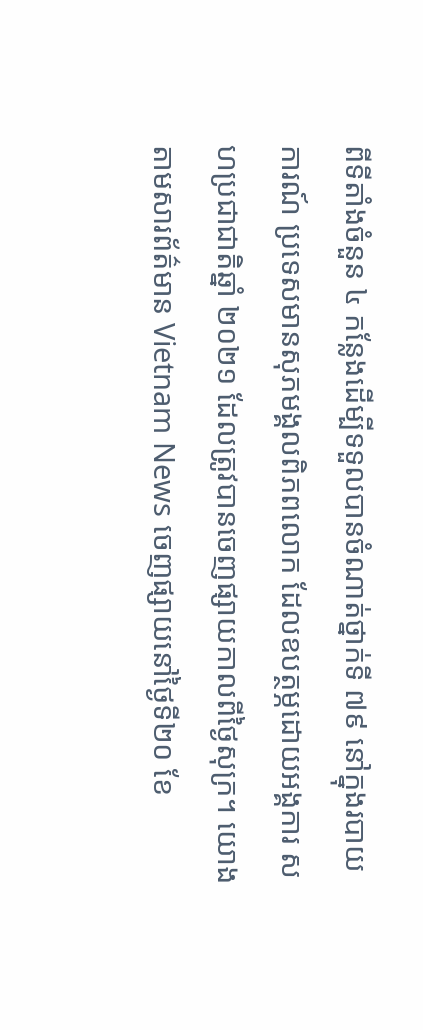ពីទីតាំងចំនួន ៤ កន្លែងដើម្បីទទួលបានចំណាត់ថ្នាក់ទី ៧៩ នៅក្នុងរបាយការណ៍ ប្រទេសមានសុភមង្គលពិភពលោក ដែលឧបត្ថម្ភដោយអង្គការ សហប្រជាជាតិឆ្នាំ ២០២១ ដែលត្រូវបានចេញផ្សាយកាលពីថ្ងៃសុក្រ។ យោងតាមសារព័ត៌មាន Vietnam News ចេញផ្សាយនៅថ្ងៃទី២០ ខែ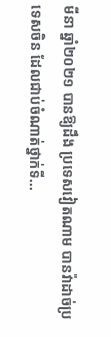មីនា ឆ្នាំ២០២១ បានឱ្យដឹង ប្រទេសវៀតណាម បានវ៉ាដាច់ប្រទេសចិន ដែលជាប់ចំណាត់ថ្នាក់ទី...